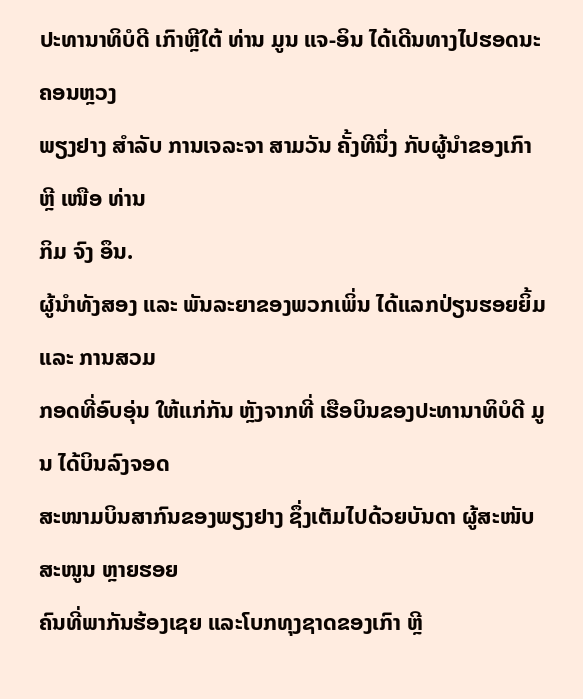ປະທານາທິບໍດີ ເກົາຫຼີໃຕ້ ທ່ານ ມູນ ແຈ-ອິນ ໄດ້ເດີນທາງໄປຮອດນະຄອນຫຼວງ
ພຽງຢາງ ສຳລັບ ການເຈລະຈາ ສາມວັນ ຄັ້ງທີນຶ່ງ ກັບຜູ້ນຳຂອງເກົາຫຼີ ເໜືອ ທ່ານ
ກິມ ຈົງ ອຶນ.
ຜູ້ນຳທັງສອງ ແລະ ພັນລະຍາຂອງພວກເພິ່ນ ໄດ້ແລກປ່ຽນຮອຍຍິ້ມ ແລະ ການສວມ
ກອດທີ່ອົບອຸ່ນ ໃຫ້ແກ່ກັນ ຫຼັງຈາກທີ່ ເຮືອບິນຂອງປະທານາທິບໍດີ ມູນ ໄດ້ບິນລົງຈອດ
ສະໜາມບິນສາກົນຂອງພຽງຢາງ ຊຶ່ງເຕັມໄປດ້ວຍບັນດາ ຜູ້ສະໜັບສະໜູນ ຫຼາຍຮອຍ
ຄົນທີ່ພາກັນຮ້ອງເຊຍ ແລະໂບກທຸງຊາດຂອງເກົາ ຫຼີ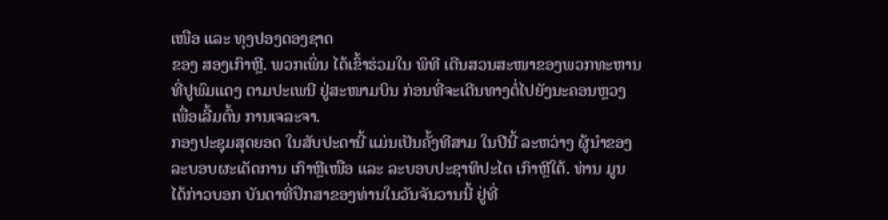ເໜືອ ແລະ ທຸງປອງດອງຊາດ
ຂອງ ສອງເກົາຫຼີ. ພວກເພິ່ນ ໄດ້ເຂົ້າຮ່ວມໃນ ພິທີ ເດີນສວນສະໜາຂອງພວກທະຫານ
ທີ່ປູພົມແດງ ຕາມປະເພນີ ຢູ່ສະໜາມບິນ ກ່ອນທີ່ຈະເດີນທາງຕໍ່ໄປຍັງນະຄອນຫຼວງ
ເພື່ອເລີ້ມຕົ້ນ ການເຈລະຈາ.
ກອງປະຊຸມສຸດຍອດ ໃນສັບປະດານີ້ ແມ່ນເປັນຄັ້ງທີສາມ ໃນປີນີ້ ລະຫວ່າງ ຜູ້ນຳຂອງ
ລະບອບຜະເດັດການ ເກົາຫຼີເໜືອ ແລະ ລະບອບປະຊາທິປະໄຕ ເກົາຫຼີໃຕ້. ທ່ານ ມູນ
ໄດ້ກ່າວບອກ ບັນດາທີ່ປຶກສາຂອງທ່ານໃນວັນຈັນວານນີ້ ຢູ່ທີ່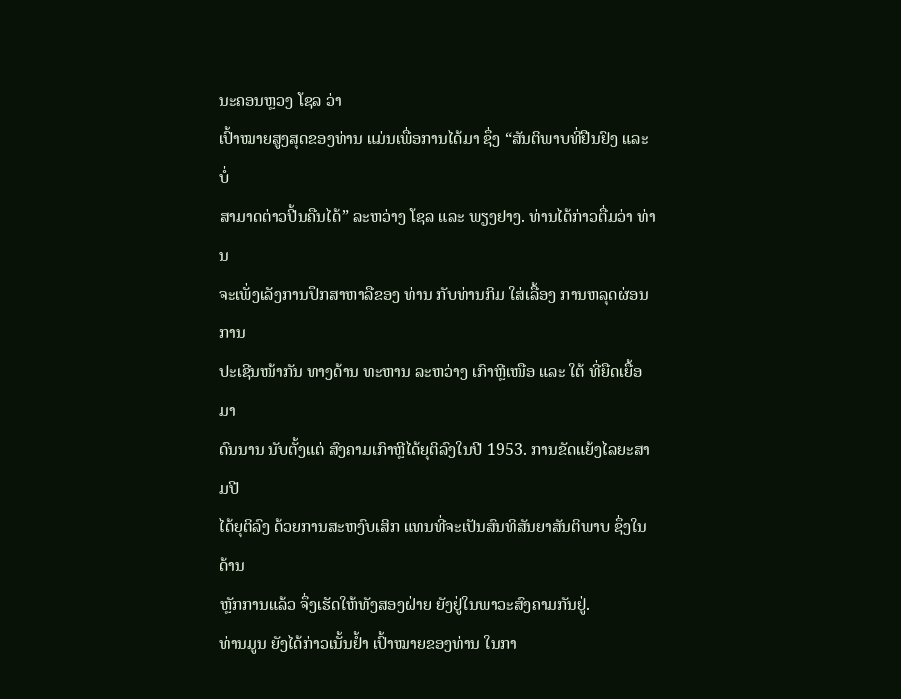ນະຄອນຫຼວງ ໂຊລ ວ່າ
ເປົ້າໝາຍສູງສຸດຂອງທ່ານ ແມ່ນເພື່ອການໄດ້ມາ ຊຶ່ງ “ສັນຕິພາບທີ່ຢືນຢົງ ແລະບໍ່
ສາມາດຕ່າວປີ້ນຄືນໄດ້” ລະຫວ່າງ ໂຊລ ແລະ ພຽງຢາງ. ທ່ານໄດ້ກ່າວຕື່ມວ່າ ທ່ານ
ຈະເພັ່ງເລັງການປຶກສາຫາລືຂອງ ທ່ານ ກັບທ່ານກິມ ໃສ່ເລື້ອງ ການຫລຸດຜ່ອນການ
ປະເຊີນໜ້າກັນ ທາງດ້ານ ທະຫານ ລະຫວ່າງ ເກົາຫຼີເໜືອ ແລະ ໃຕ້ ທີ່ຍືດເຍື້ອມາ
ດົນນານ ນັບຕັ້ງແຕ່ ສົງຄາມເກົາຫຼີໄດ້ຍຸຕິລົງໃນປີ 1953. ການຂັດແຍ້ງໄລຍະສາມປີ
ໄດ້ຍຸຕິລົງ ດ້ວຍການສະຫງົບເສິກ ແທນທີ່ຈະເປັນສົນທິສັນຍາສັນຕິພາບ ຊຶ່ງໃນດ້ານ
ຫຼັກການແລ້ວ ຈຶ່ງເຮັດໃຫ້ທັງສອງຝ່າຍ ຍັງຢູ່ໃນພາວະສົງຄາມກັນຢູ່.
ທ່ານມູນ ຍັງໄດ້ກ່າວເນັ້ນຢ້ຳ ເປົ້າໝາຍຂອງທ່ານ ໃນກາ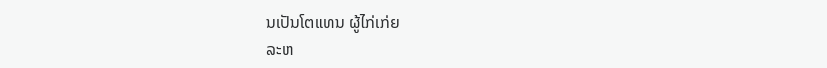ນເປັນໂຕແທນ ຜູ້ໄກ່ເກ່ຍ
ລະຫ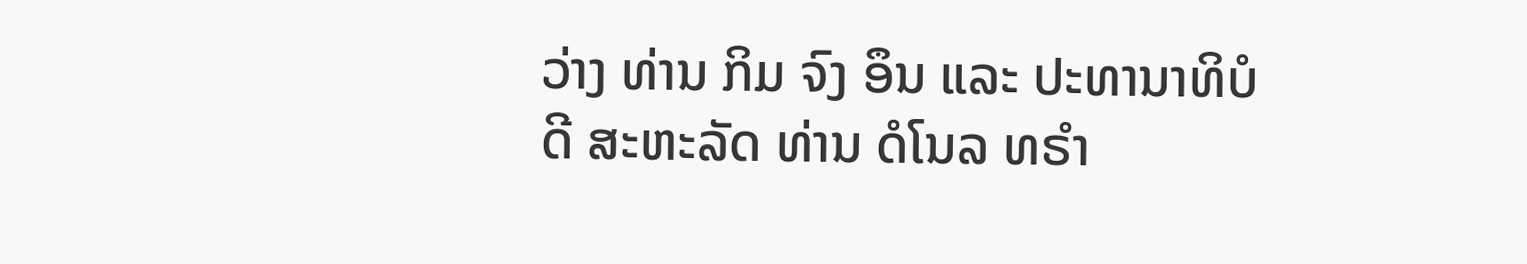ວ່າງ ທ່ານ ກິມ ຈົງ ອຶນ ແລະ ປະທານາທິບໍດີ ສະຫະລັດ ທ່ານ ດໍໂນລ ທຣຳ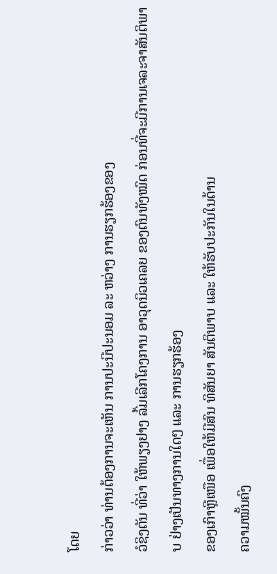ໂດຍ
ກ່າວວ່າ ທ່ານຕ້ອງການຈະເຫັນ ການປະນີປະນອມ ລະ ຫວ່າງ ການຮຽກຮ້ອງຂອງ
ວໍຊິງຕັນ ທີ່ວ່າ ໃຫ້ພຽງຢາງ ລົ້ມເລີກໂຄງການ ອາວຸດນິວເຄລຍ ຂອງຕົນທັງໝົດ ກ່ອນທີ່ຈະມີການເຈລະຈາສັນຕິພາບ ຢ່າງເປັນທາງການໃດໆ ແລະ ການຮຽກຮ້ອງ
ຂອງເກົາຫຼີເໜືອ ເພື່ອໃຫ້ມີສົນ ທິສັນຍາ ສັນຕິພາບ ແລະ ໃຫ້ຮັບປະກັນໃນດ້ານ
ຄວາມໝັ້ນຄົງ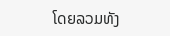ໂດຍລວມທັງ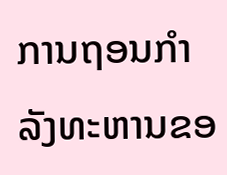ການຖອນກຳລັງທະຫານຂອ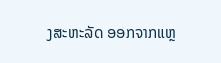ງສະຫະລັດ ອອກຈາກແຫຼ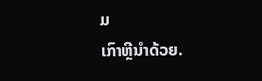ມ
ເກົາຫຼີນຳດ້ວຍ.